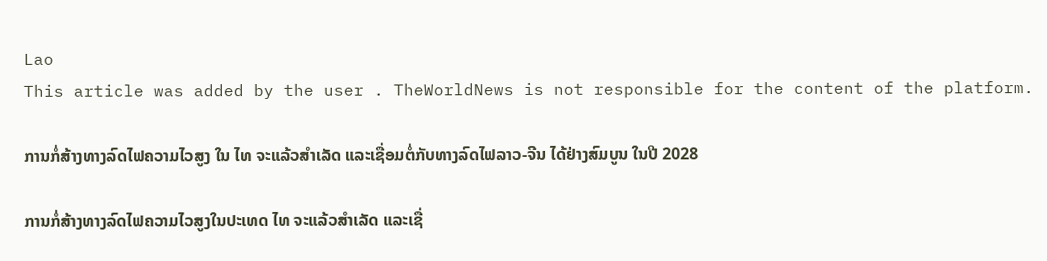Lao
This article was added by the user . TheWorldNews is not responsible for the content of the platform.

ການກໍ່ສ້າງທາງລົດໄຟຄວາມໄວສູງ ໃນ ໄທ ຈະແລ້ວສຳເລັດ ແລະເຊື່ອມຕໍ່ກັບທາງລົດໄຟລາວ-ຈີນ ໄດ້ຢ່າງສົມບູນ ໃນປີ 2028

ການກໍ່ສ້າງທາງລົດໄຟຄວາມໄວສູງໃນປະເທດ ໄທ ຈະແລ້ວສຳເລັດ ແລະເຊື່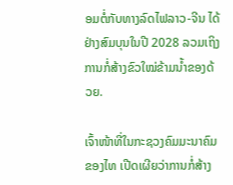ອມຕໍ່ກັບທາງລົດໄຟລາວ-ຈີນ ໄດ້ຢ່າງສົມບຸນໃນປີ 2028 ລວມເຖິງການກໍ່ສ້າງຂົວໃໝ່ຂ້າມນໍ້າຂອງດ້ວຍ.

ເຈົ້າໜ້າທີ່ໃນກະຊວງຄົມມະນາຄົມຂອງໄທ ເປີດເຜີຍວ່າການກໍ່ສ້າງ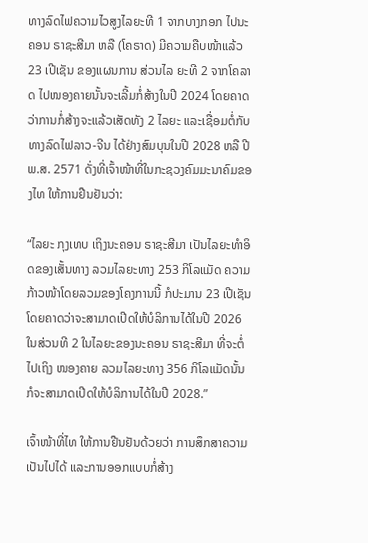ທາງລົດໄຟຄວາມໄວສູງໄລຍະທີ 1 ຈາກບາງກອກ ໄປນະຄອນ ຣາຊະສີມາ ຫລື (ໂຄຣາດ) ມີຄວາມຄືບໜ້າແລ້ວ 23 ເປີເຊັນ ຂອງແຜນການ ສ່ວນໄລ ຍະທີ 2 ຈາກໂຄລາດ ໄປໜອງຄາຍນັ້ນຈະເລີ້ມກໍ່ສ້າງໃນປີ 2024 ໂດຍຄາດວ່າການກໍ່ສ້າງຈະແລ້ວເສັດທັງ 2 ໄລຍະ ແລະເຊື່ອມຕໍ່ກັບທາງລົດໄຟລາວ-ຈີນ ໄດ້ຢ່າງສົມບຸນໃນປີ 2028 ຫລື ປີ ພ.ສ. 2571 ດັ່ງທີ່ເຈົ້າໜ້າທີ່ໃນກະຊວງຄົມມະນາຄົມຂອງໄທ ໃຫ້ການຢືນຢັນວ່າ:

“ໄລຍະ ກຸງເທບ ເຖິງນະຄອນ ຣາຊະສີມາ ເປັນໄລຍະທຳອິດຂອງເສັ້ນທາງ ລວມໄລຍະທາງ 253 ກິໂລແມັດ ຄວາມກ້າວໜ້າໂດຍລວມຂອງໂຄງການນີ້ ກໍປະມານ 23 ເປີເຊັນ ໂດຍຄາດວ່າຈະສາມາດເປີດໃຫ້ບໍລິການໄດ້ໃນປີ 2026 ໃນສ່ວນທີ 2 ໃນໄລຍະຂອງນະຄອນ ຣາຊະສີມາ ທີ່ຈະຕໍ່ໄປເຖິງ ໜອງຄາຍ ລວມໄລຍະທາງ 356 ກິໂລແມັດນັ້ນ ກໍຈະສາມາດເປີດໃຫ້ບໍລິການໄດ້ໃນປີ 2028.”

ເຈົ້າໜ້າທີ່ໄທ ໃຫ້ການຢືນຢັນດ້ວຍວ່າ ການສຶກສາຄວາມເປັນໄປໄດ້ ແລະການອອກແບບກໍ່ສ້າງ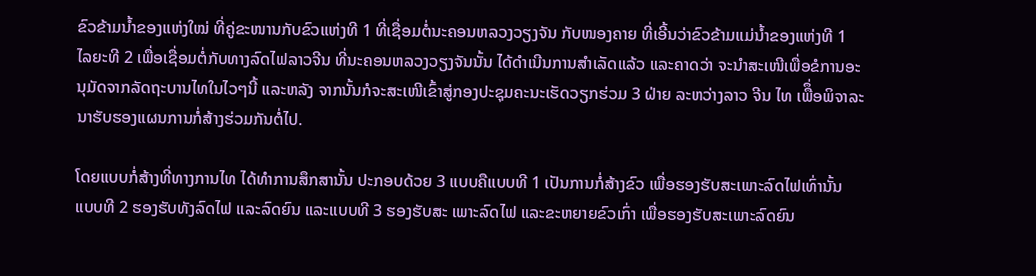ຂົວຂ້າມນໍ້າຂອງແຫ່ງໃໝ່ ທີ່ຄູ່ຂະໜານກັບຂົວແຫ່ງທີ 1 ທີ່ເຊື່ອມຕໍ່ນະຄອນຫລວງວຽງຈັນ ກັບໜອງຄາຍ ທີ່ເອີ້ນວ່າຂົວຂ້າມແມ່ນໍ້າຂອງແຫ່ງທີ 1 ໄລຍະທີ 2 ເພື່ອເຊື່ອມຕໍ່ກັບທາງລົດໄຟລາວຈີນ ທີ່ນະຄອນຫລວງວຽງຈັນນັ້ນ ໄດ້ດຳເນີນການສຳເລັດແລ້ວ ແລະຄາດວ່າ ຈະນຳສະເໜີເພື່ອຂໍການອະນຸມັດຈາກລັດຖະບານໄທໃນໄວໆນີ້ ແລະຫລັງ ຈາກນັ້ນກໍຈະສະເໜີເຂົ້າສູ່ກອງປະຊຸມຄະນະເຮັດວຽກຮ່ວມ 3 ຝ່າຍ ລະຫວ່າງລາວ ຈີນ ໄທ ເພືຶ່ອພິຈາລະນາຮັບຮອງແຜນການກໍ່ສ້າງຮ່ວມກັນຕໍ່ໄປ.

ໂດຍແບບກໍ່ສ້າງທີ່ທາງການໄທ ໄດ້ທຳການສຶກສານັ້ນ ປະກອບດ້ວຍ 3 ແບບຄືແບບທີ 1 ເປັນການກໍ່ສ້າງຂົວ ເພື່ອຮອງຮັບສະເພາະລົດໄຟເທົ່ານັ້ນ ແບບທີ 2 ຮອງຮັບທັງລົດໄຟ ແລະລົດຍົນ ແລະແບບທີ 3 ຮອງຮັບສະ ເພາະລົດໄຟ ແລະຂະຫຍາຍຂົວເກົ່າ ເພື່ອຮອງຮັບສະເພາະລົດຍົນ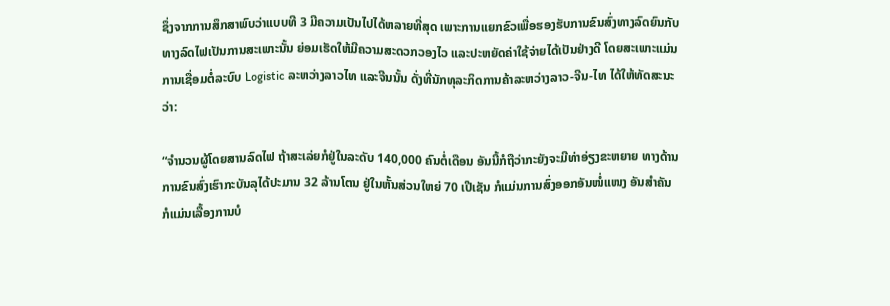ຊຶ່ງຈາກການສຶກສາພົບວ່າແບບທີ 3 ມີຄວາມເປັນໄປໄດ້ຫລາຍທີ່ສຸດ ເພາະການແຍກຂົວເພື່ອຮອງຮັບການຂົນສົ່ງທາງລົດຍົນກັບທາງລົດໄຟເປັນການສະເພາະນັ້ນ ຍ່ອມເຮັດໃຫ້ມີຄວາມສະດວກວອງໄວ ແລະປະຫຍັດຄ່າໃຊ້ຈ່າຍໄດ້ເປັນຢ່າງດີ ໂດຍສະເພາະແມ່ນການເຊື່ອມຕໍ່ລະບົບ Logistic ລະຫວ່າງລາວໄທ ແລະຈີນນັ້ນ ດັ່ງທີ່ນັກທຸລະກິດການຄ້າລະຫວ່າງລາວ-ຈີນ-ໄທ ໄດ້ໃຫ້ທັດສະນະວ່າ:

“ຈຳນວນຜູ້ໂດຍສານລົດໄຟ ຖ້າສະເລ່ຍກໍຢູ່ໃນລະດັບ 140,000 ຄົນຕໍ່ເດືອນ ອັນນີ້ກໍຖືວ່າກະຍັງຈະມີທ່າອ່ຽງຂະຫຍາຍ ທາງດ້ານການຂົນສົ່ງເຮົາກະບັນລຸໄດ້ປະມານ 32 ລ້ານໂຕນ ຢູ່ໃນຫັ້ນສ່ວນໃຫຍ່ 70 ເປີເຊັນ ກໍແມ່ນການສົ່ງອອກອັນໜໍ່ແໜງ ອັນສຳຄັນ ກໍແມ່ນເລື້ອງການບໍ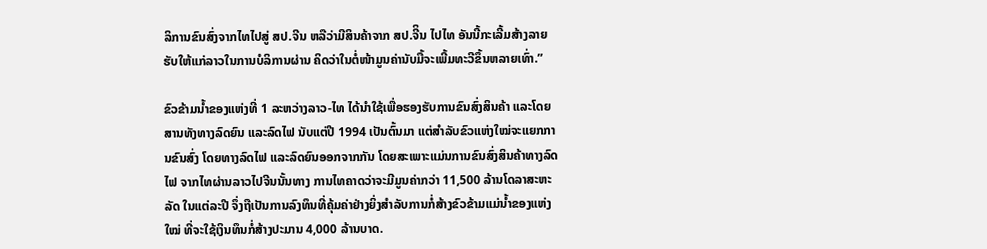ລິການຂົນສົ່ງຈາກໄທໄປສູ່ ສປ.ຈີນ ຫລືວ່າມີສິນຄ້າຈາກ ສປ.ຈີິນ ໄປໄທ ອັນນີ້ກະເລີ້ມສ້າງລາຍຮັບໃຫ້ແກ່ລາວໃນການບໍລິການຜ່ານ ຄິດວ່າໃນຕໍ່ໜ້າມູນຄ່ານັບມື້ຈະເພີ້ມທະວີຂຶ້ນຫລາຍເທົ່າ.”

ຂົວຂ້າມນໍ້າຂອງແຫ່ງທີ່ 1 ລະຫວ່າງລາວ-ໄທ ໄດ້ນຳໃຊ້ເພື່ອຮອງຮັບການຂົນສົ່ງສິນຄ້າ ແລະໂດຍສານທັງທາງລົດຍົນ ແລະລົດໄຟ ນັບແຕ່ປີ 1994 ເປັນຕົ້ນມາ ແຕ່ສຳລັບຂົວແຫ່ງໃໝ່ຈະແຍກການຂົນສົ່ງ ໂດຍທາງລົດໄຟ ແລະລົດຍົນອອກຈາກກັນ ໂດຍສະເພາະແມ່ນການຂົນສົ່ງສິນຄ້າທາງລົດໄຟ ຈາກໄທຜ່ານລາວໄປຈີນນັ້ນທາງ ການໄທຄາດວ່າຈະມີມູນຄ່າກວ່າ 11,500 ລ້ານໂດລາສະຫະລັດ ໃນແຕ່ລະປີ ຈຶ່ງຖືເປັນການລົງທຶນທີ່ຄຸ້ມຄ່າຢ່າງຍິ່ງສຳລັບການກໍ່ສ້າງຂົວຂ້າມແມ່ນໍ້າຂອງແຫ່ງໃໝ່ ທີ່ຈະໃຊ້ເງິນທຶນກໍ່ສ້າງປະມານ 4,000 ລ້ານບາດ.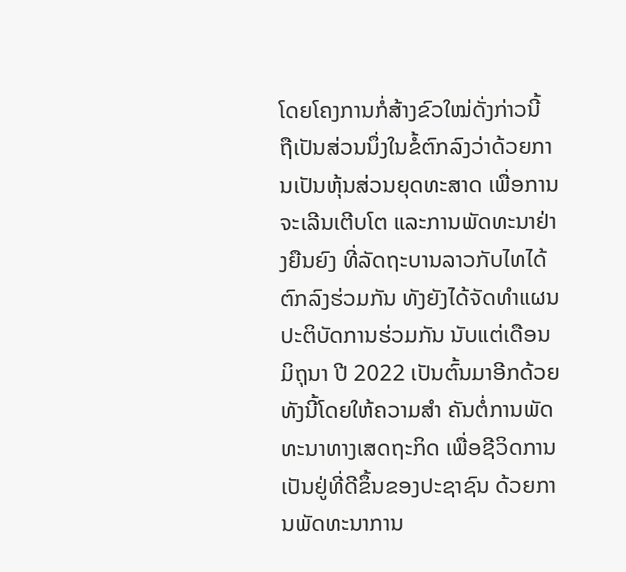ໂດຍໂຄງການກໍ່ສ້າງຂົວໃໝ່ດັ່ງກ່າວນີ້ ຖືເປັນສ່ວນນຶ່ງໃນຂໍ້ຕົກລົງວ່າດ້ວຍການເປັນຫຸ້ນສ່ວນຍຸດທະສາດ ເພື່ອການຈະເລີນເຕີບໂຕ ແລະການພັດທະນາຢ່າງຍືນຍົງ ທີ່ລັດຖະບານລາວກັບໄທໄດ້ຕົກລົງຮ່ວມກັນ ທັງຍັງໄດ້ຈັດທຳແຜນປະຕິບັດການຮ່ວມກັນ ນັບແຕ່ເດືອນມິຖຸນາ ປີ 2022 ເປັນຕົ້ນມາອີກດ້ວຍ ທັງນີ້ໂດຍໃຫ້ຄວາມສຳ ຄັນຕໍ່ການພັດທະນາທາງເສດຖະກິດ ເພື່ອຊີວິດການເປັນຢູ່ທີ່ດີຂຶ້ນຂອງປະຊາຊົນ ດ້ວຍການພັດທະນາການ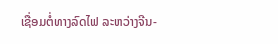ເຊື່ອມຕໍ່ທາງລົດໄຟ ລະຫວ່າງຈີນ-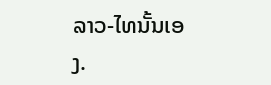ລາວ-ໄທນັ້ນເອງ.